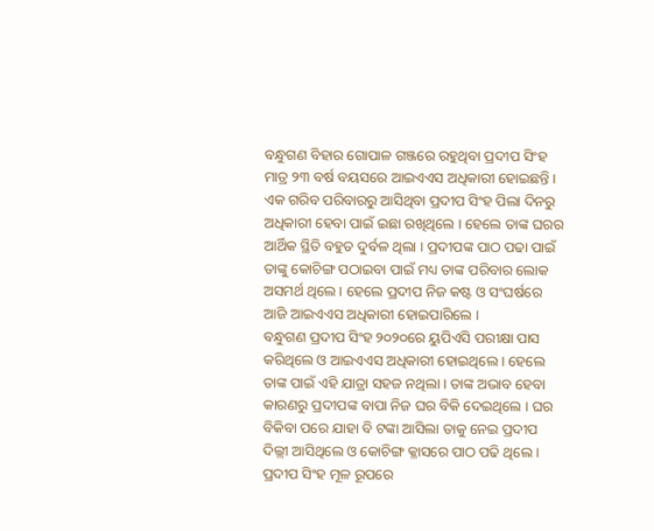ବନ୍ଧୁଗଣ ବିହାର ଗୋପାଳ ଗଞ୍ଜରେ ରହୁଥିବା ପ୍ରଦୀପ ସିଂହ ମାତ୍ର ୨୩ ବର୍ଷ ବୟସରେ ଆଇଏଏସ ଅଧିକାରୀ ହୋଇଛନ୍ତି । ଏକ ଗରିବ ପରିବାରରୁ ଆସିଥିବା ପ୍ରଦୀପ ସିଂହ ପିଲା ଦିନରୁ ଅଧିକାରୀ ହେବା ପାଇଁ ଇଛା ରଖିଥିଲେ । ହେଲେ ତାଙ୍କ ଘରର ଆର୍ଥିକ ସ୍ଥିତି ବହୁତ ଦୁର୍ବଳ ଥିଲା । ପ୍ରଦୀପଙ୍କ ପାଠ ପଢା ପାଇଁ ତାଙ୍କୁ କୋଚିଙ୍ଗ ପଠାଇବା ପାଇଁ ମଧ୍ୟ ତାଙ୍କ ପରିବାର ଲୋକ ଅସମର୍ଥ ଥିଲେ । ହେଲେ ପ୍ରଦୀପ ନିଜ କଷ୍ଟ ଓ ସଂଘର୍ଷରେ ଆଜି ଆଇଏଏସ ଅଧିକାରୀ ହୋଇପାରିଲେ ।
ବନ୍ଧୁଗଣ ପ୍ରଦୀପ ସିଂହ ୨୦୨୦ରେ ୟୁପିଏସି ପରୀକ୍ଷା ପାସ କରିଥିଲେ ଓ ଆଇଏଏସ ଅଧିକାରୀ ହୋଇଥିଲେ । ହେଲେ ତାଙ୍କ ପାଇଁ ଏହି ଯାତ୍ରା ସହଜ ନଥିଲା । ତାଙ୍କ ଅଭାବ ହେବା କାରଣରୁ ପ୍ରଦୀପଙ୍କ ବାପା ନିଜ ଘର ବିକି ଦେଇଥିଲେ । ଘର ବିକିବା ପରେ ଯାହା ବି ଟଙ୍କା ଆସିଲା ତାକୁ ନେଇ ପ୍ରଦୀପ ଦିଲ୍ଲୀ ଆସିଥିଲେ ଓ କୋଚିଙ୍ଗ କ୍ଳାସରେ ପାଠ ପଢି ଥିଲେ ।
ପ୍ରଦୀପ ସିଂହ ମୂଳ ରୂପରେ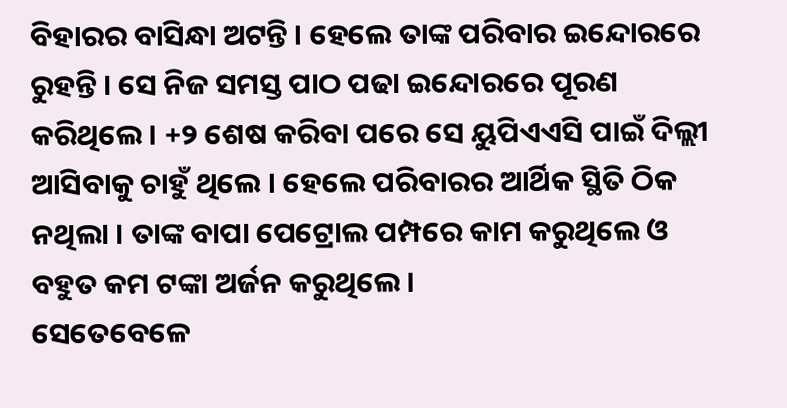ବିହାରର ବାସିନ୍ଧା ଅଟନ୍ତି । ହେଲେ ତାଙ୍କ ପରିବାର ଇନ୍ଦୋରରେ ରୁହନ୍ତି । ସେ ନିଜ ସମସ୍ତ ପାଠ ପଢା ଇନ୍ଦୋରରେ ପୂରଣ କରିଥିଲେ । +୨ ଶେଷ କରିବା ପରେ ସେ ୟୁପିଏଏସି ପାଇଁ ଦିଲ୍ଲୀ ଆସିବାକୁ ଚାହୁଁ ଥିଲେ । ହେଲେ ପରିବାରର ଆର୍ଥିକ ସ୍ଥିତି ଠିକ ନଥିଲା । ତାଙ୍କ ବାପା ପେଟ୍ରୋଲ ପମ୍ପରେ କାମ କରୁଥିଲେ ଓ ବହୁତ କମ ଟଙ୍କା ଅର୍ଜନ କରୁଥିଲେ ।
ସେତେବେଳେ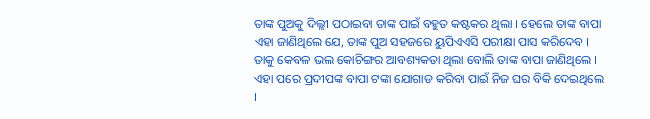ତାଙ୍କ ପୁଅକୁ ଦିଲ୍ଲୀ ପଠାଇବା ତାଙ୍କ ପାଇଁ ବହୁତ କଷ୍ଟକର ଥିଲା । ହେଲେ ତାଙ୍କ ବାପା ଏହା ଜାଣିଥିଲେ ଯେ, ତାଙ୍କ ପୁଅ ସହଜରେ ୟୁପିଏଏସି ପରୀକ୍ଷା ପାସ କରିଦେବ । ତାକୁ କେବଳ ଭଲ କୋଚିଙ୍ଗର ଆବଶ୍ୟକତା ଥିଲା ବୋଲି ତାଙ୍କ ବାପା ଜାଣିଥିଲେ । ଏହା ପରେ ପ୍ରଦୀପଙ୍କ ବାପା ଟଙ୍କା ଯୋଗାଡ କରିବା ପାଇଁ ନିଜ ଘର ବିକି ଦେଇଥିଲେ ।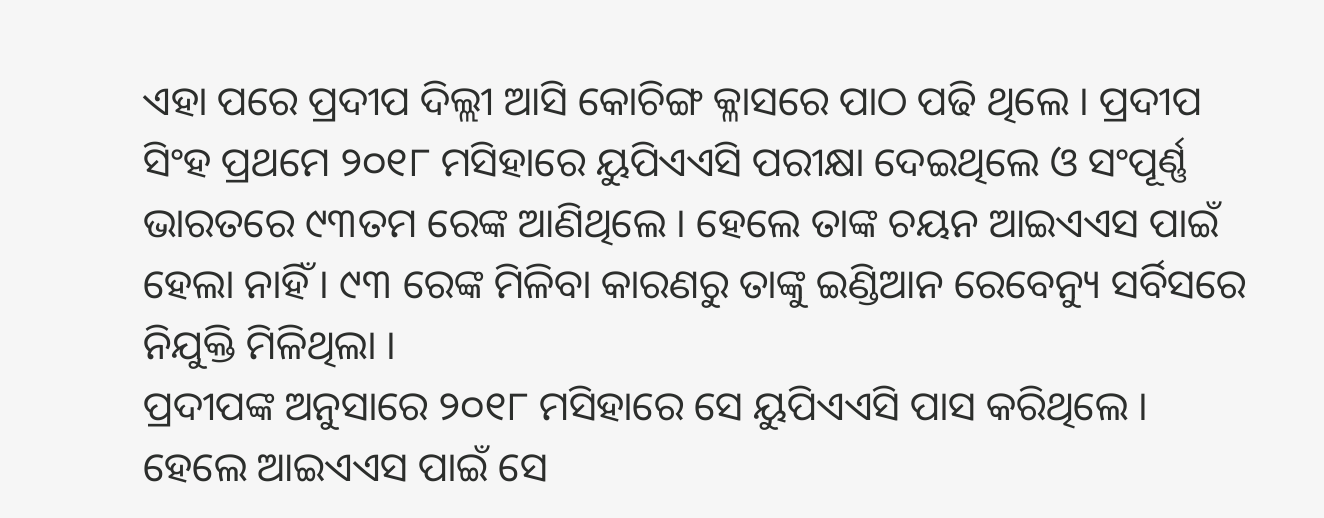ଏହା ପରେ ପ୍ରଦୀପ ଦିଲ୍ଲୀ ଆସି କୋଚିଙ୍ଗ କ୍ଳାସରେ ପାଠ ପଢି ଥିଲେ । ପ୍ରଦୀପ ସିଂହ ପ୍ରଥମେ ୨୦୧୮ ମସିହାରେ ୟୁପିଏଏସି ପରୀକ୍ଷା ଦେଇଥିଲେ ଓ ସଂପୂର୍ଣ୍ଣ ଭାରତରେ ୯୩ତମ ରେଙ୍କ ଆଣିଥିଲେ । ହେଲେ ତାଙ୍କ ଚୟନ ଆଇଏଏସ ପାଇଁ ହେଲା ନାହିଁ । ୯୩ ରେଙ୍କ ମିଳିବା କାରଣରୁ ତାଙ୍କୁ ଇଣ୍ଡିଆନ ରେବେନ୍ୟୁ ସର୍ବିସରେ ନିଯୁକ୍ତି ମିଳିଥିଲା ।
ପ୍ରଦୀପଙ୍କ ଅନୁସାରେ ୨୦୧୮ ମସିହାରେ ସେ ୟୁପିଏଏସି ପାସ କରିଥିଲେ । ହେଲେ ଆଇଏଏସ ପାଇଁ ସେ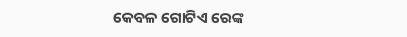କେବଳ ଗୋଟିଏ ରେଙ୍କ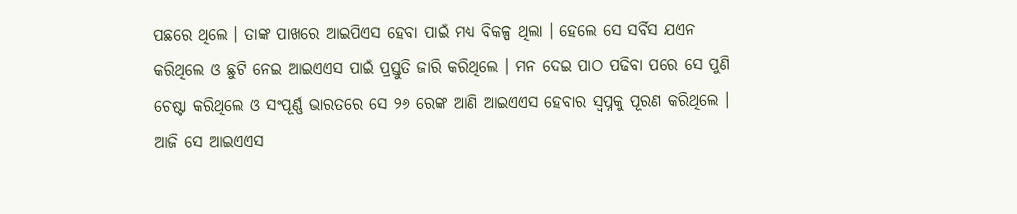ପଛରେ ଥିଲେ । ତାଙ୍କ ପାଖରେ ଆଇପିଏସ ହେବା ପାଇଁ ମଧ୍ୟ ବିକଳ୍ପ ଥିଲା । ହେଲେ ସେ ସର୍ବିସ ଯଏନ କରିଥିଲେ ଓ ଛୁଟି ନେଇ ଆଇଏଏସ ପାଇଁ ପ୍ରସ୍ତୁତି ଜାରି କରିଥିଲେ । ମନ ଦେଇ ପାଠ ପଢିବା ପରେ ସେ ପୁଣି ଚେଷ୍ଟା କରିଥିଲେ ଓ ସଂପୂର୍ଣ୍ଣ ଭାରତରେ ସେ ୨୬ ରେଙ୍କ ଆଣି ଆଇଏଏସ ହେବାର ସ୍ଵପ୍ନକୁ ପୂରଣ କରିଥିଲେ । ଆଜି ସେ ଆଇଏଏସ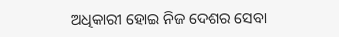ଅଧିକାରୀ ହୋଇ ନିଜ ଦେଶର ସେବା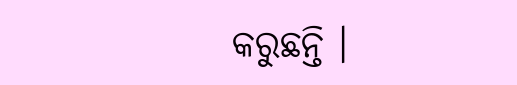କରୁଛନ୍ତି ।